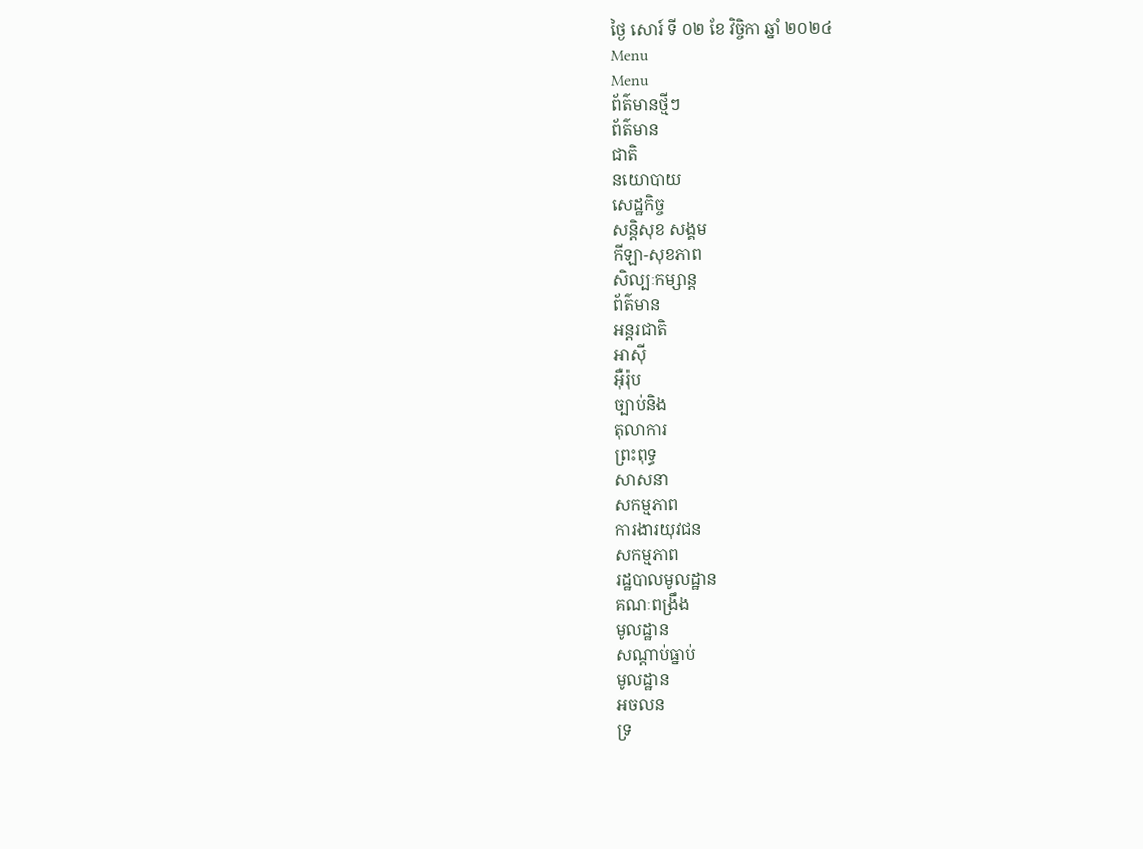ថ្ងៃ សោរ៍ ទី ០២ ខែ វិច្ចិកា ឆ្នាំ ២០២៤
Menu
Menu
ព័ត៌មានថ្មីៗ
ព័ត៌មាន
ជាតិ
នយោបាយ
សេដ្ឋកិច្ច
សន្តិសុខ សង្គម
កីឡា-សុខភាព
សិល្បៈកម្សាន្ត
ព័ត៌មាន
អន្តរជាតិ
អាស៊ី
អ៊ឺរ៉ុប
ច្បាប់និង
តុលាការ
ព្រះពុទ្ធ
សាសនា
សកម្មភាព
ការងារយុវជន
សកម្មភាព
រដ្ឋបាលមូលដ្ឋាន
គណៈពង្រឹង
មូលដ្ឋាន
សណ្តាប់ធ្នាប់
មូលដ្ឋាន
អចលន
ទ្រ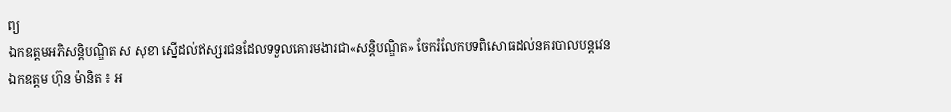ព្យ
ឯកឧត្ដមអភិសន្តិបណ្ឌិត ស សុខា ស្នើដល់ឥស្សរជនដែលទទួលគោរមងារជា«សន្តិបណ្ឌិត» ចែករំលែកបទពិសោធដល់នគរបាលបន្តវេន
ឯកឧត្តម ហ៊ុន ម៉ានិត ៖ អ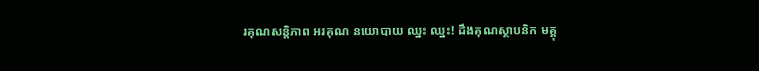រគុណសន្តិភាព អរគុណ នយោបាយ ឈ្នះ ឈ្នះ! ដឹងគុណស្ថាបនិក មគ្គុ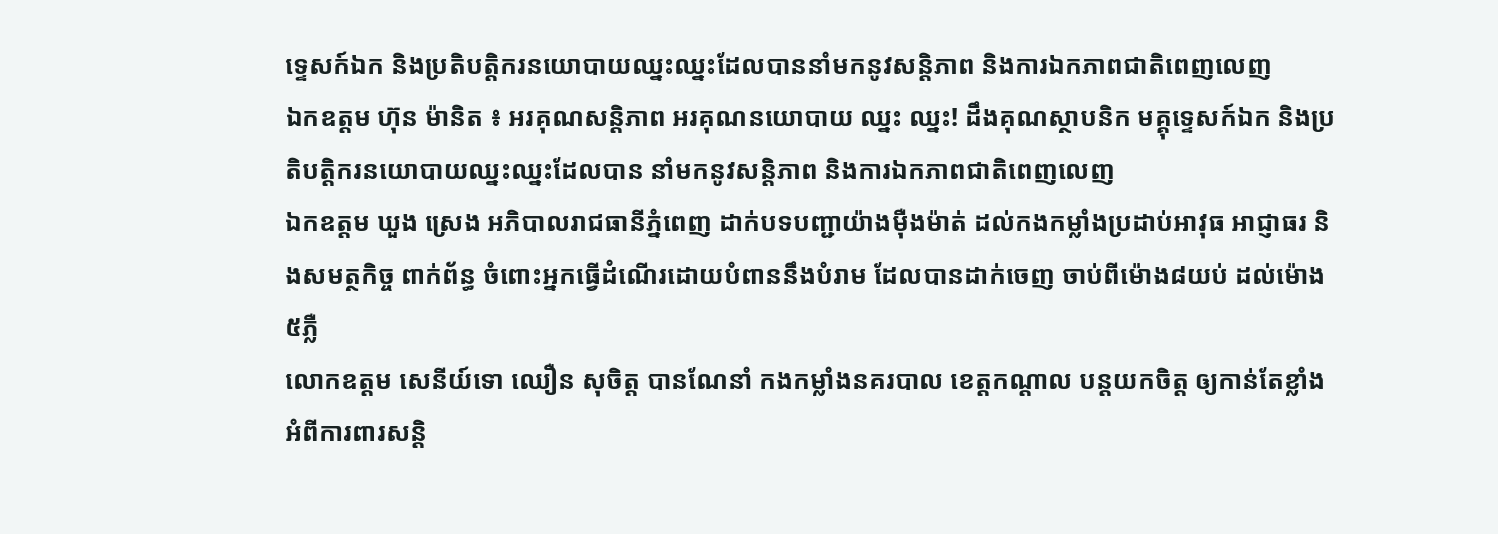ទ្ទេសក៍ឯក និងប្រតិបត្តិករនយោបាយឈ្នះឈ្នះដែលបាននាំមកនូវសន្តិភាព និងការឯកភាពជាតិពេញលេញ
ឯកឧត្តម ហ៊ុន ម៉ានិត ៖ អរគុណសន្តិភាព អរគុណនយោបាយ ឈ្នះ ឈ្នះ! ដឹងគុណស្ថាបនិក មគ្គុទ្ទេសក៍ឯក និងប្រតិបត្តិករនយោបាយឈ្នះឈ្នះដែលបាន នាំមកនូវសន្តិភាព និងការឯកភាពជាតិពេញលេញ
ឯកឧត្តម ឃួង ស្រេង អភិបាលរាជធានីភ្នំពេញ ដាក់បទបញ្ជាយ៉ាងម៉ឺងម៉ាត់ ដល់កងកម្លាំងប្រដាប់អាវុធ អាជ្ញាធរ និងសមត្ថកិច្ច ពាក់ព័ន្ធ ចំពោះអ្នកធ្វើដំណើរដោយបំពាននឹងបំរាម ដែលបានដាក់ចេញ ចាប់ពីម៉ោង៨យប់ ដល់ម៉ោង៥ភ្លឺ
លោកឧត្តម សេនីយ៍ទោ ឈឿន សុចិត្ត បានណែនាំ កងកម្លាំងនគរបាល ខេត្តកណ្តាល បន្តយកចិត្ត ឲ្យកាន់តែខ្លាំង អំពីការពារសន្តិ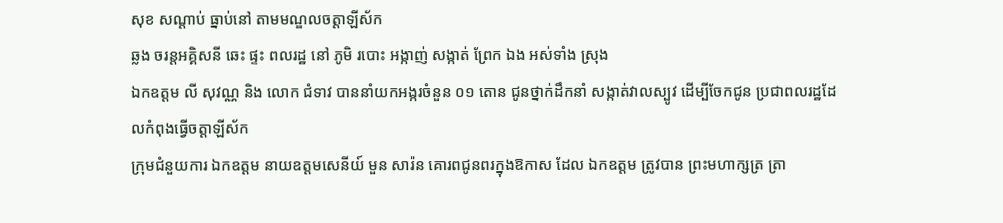សុខ សណ្តាប់ ធ្នាប់នៅ តាមមណ្ឌលចត្តាឡីស័ក
ឆ្លង ចរន្តអគ្គិសនី ឆេះ ផ្ទះ ពលរដ្ឋ នៅ ភូមិ របោះ អង្កាញ់ សង្កាត់ ព្រែក ឯង អស់ទាំង ស្រុង
ឯកឧត្តម លី សុវណ្ណ និង លោក ជំទាវ បាននាំយកអង្ករចំនួន ០១ តោន ជូនថ្នាក់ដឹកនាំ សង្កាត់វាលស្បូវ ដើម្បីចែកជូន ប្រជាពលរដ្ឋដែលកំពុងធ្វើចត្តាឡីស័ក
ក្រុមជំនួយការ ឯកឧត្តម នាយឧត្តមសេនីយ៍ មួន សារ៉ន គោរពជូនពរក្នុងឱកាស ដែល ឯកឧត្តម ត្រូវបាន ព្រះមហាក្សត្រ ត្រា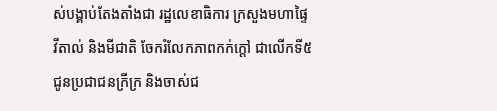ស់បង្គាប់តែងតាំងជា រដ្ឋលេខាធិការ ក្រសួងមហាផ្ទៃ
វីតាល់ និងមីជាតិ ចែករំលែកភាពកក់ក្តៅ ជាលើកទី៥ ជូនប្រជាជនក្រីក្រ និងចាស់ជ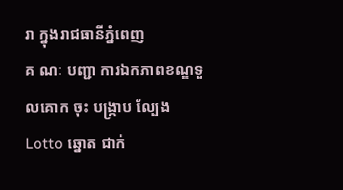រា ក្នុងរាជធានីភ្នំពេញ
គ ណៈ បញ្ជា ការឯកភាពខណ្ឌទួលគោក ចុះ បង្ក្រាប ល្បែង Lotto ឆ្នោត ជាក់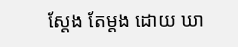ស្ដែង តែម្ដង ដោយ ឃា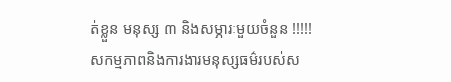ត់ខ្លួន មនុស្ស ៣ និងសម្ភារៈមួយចំនួន !!!!!
សកម្មភាពនិងការងារមនុស្សធម៌របស់ស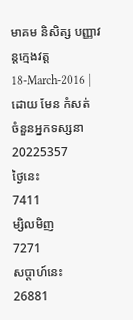មាគម និសិត្ស បញ្ញាវន្តក្មេងវត្ត
18-March-2016 | ដោយ មែន កំសត់
ចំនួនអ្នកទស្សនា
20225357
ថ្ងៃនេះ
7411
ម្សិលមិញ
7271
សប្តាហ៍នេះ
26881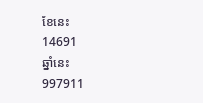ខែនេះ
14691
ឆ្នាំនេះ
997911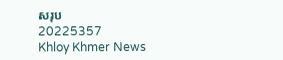សរុប
20225357
Khloy Khmer News